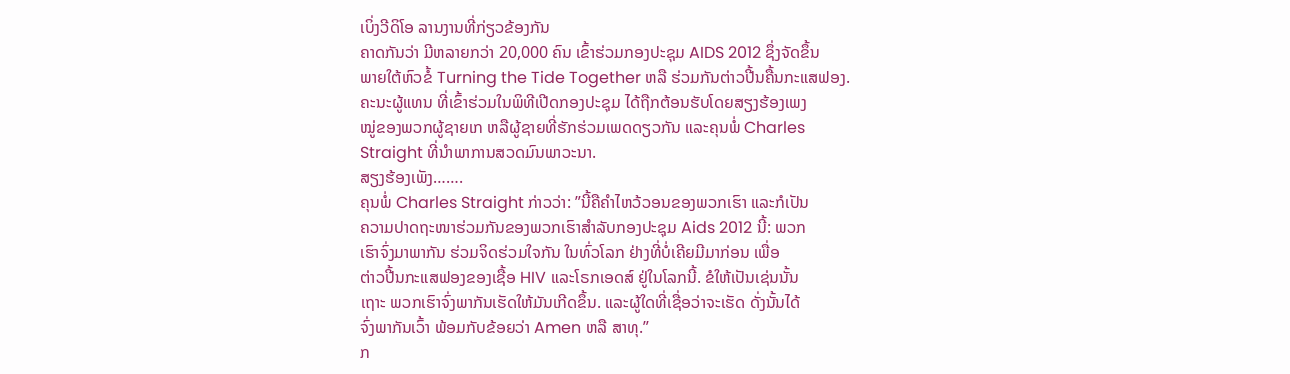ເບິ່ງວີດິໂອ ລານງານທີ່ກ່ຽວຂ້ອງກັນ
ຄາດກັນວ່າ ມີຫລາຍກວ່າ 20,000 ຄົນ ເຂົ້າຮ່ວມກອງປະຊຸມ AIDS 2012 ຊຶ່ງຈັດຂຶ້ນ
ພາຍໃຕ້ຫົວຂໍ້ Turning the Tide Together ຫລື ຮ່ວມກັນຕ່າວປີ້ນຄື້ນກະແສຟອງ.
ຄະນະຜູ້ແທນ ທີ່ເຂົ້າຮ່ວມໃນພິທີເປີດກອງປະຊຸມ ໄດ້ຖືກຕ້ອນຮັບໂດຍສຽງຮ້ອງເພງ
ໝູ່ຂອງພວກຜູ້ຊາຍເກ ຫລືຜູ້ຊາຍທີ່ຮັກຮ່ວມເພດດຽວກັນ ແລະຄຸນພໍ່ Charles
Straight ທີ່ນໍາພາການສວດມົນພາວະນາ.
ສຽງຮ້ອງເພັງ…….
ຄຸນພໍ່ Charles Straight ກ່າວວ່າ: ”ນີ້ຄືຄໍາໄຫວ້ວອນຂອງພວກເຮົາ ແລະກໍເປັນ
ຄວາມປາດຖະໜາຮ່ວມກັນຂອງພວກເຮົາສໍາລັບກອງປະຊຸມ Aids 2012 ນີ້: ພວກ
ເຮົາຈົ່ງມາພາກັນ ຮ່ວມຈິດຮ່ວມໃຈກັນ ໃນທົ່ວໂລກ ຢ່າງທີ່ບໍ່ເຄີຍມີມາກ່ອນ ເພື່ອ
ຕ່າວປີ້ນກະແສຟອງຂອງເຊື້ອ HIV ແລະໂຣກເອດສ໌ ຢູ່ໃນໂລກນີ້. ຂໍໃຫ້ເປັນເຊ່ນນັ້ນ
ເຖາະ ພວກເຮົາຈົ່ງພາກັນເຮັດໃຫ້ມັນເກີດຂຶ້ນ. ແລະຜູ້ໃດທີ່ເຊື່ອວ່າຈະເຮັດ ດັ່ງນັ້ນໄດ້
ຈົ່ງພາກັນເວົ້າ ພ້ອມກັບຂ້ອຍວ່າ Amen ຫລື ສາທຸ.”
ກ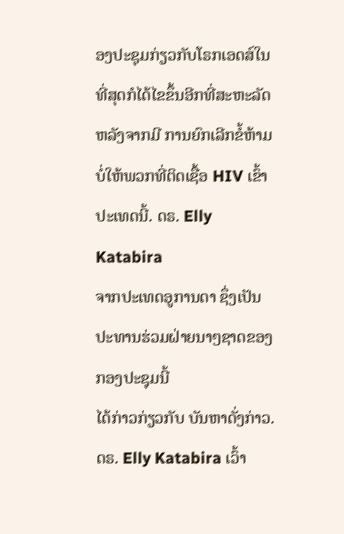ອງປະຊຸມກ່ຽວກັບໂຣກເອດສ໌ໃນທີ່ສຸດກໍໄດ້ໄຂຂຶ້ນອີກທີ່ສະຫະລັດ ຫລັງຈາກມີ ການຍົກເລີກຂໍ້ຫ້າມບໍ່ໃຫ້ພວກທີ່ຕິດເຊື້ອ HIV ເຂົ້າປະເທດນີ້. ດຣ. Elly Katabira
ຈາກປະເທດອູການດາ ຊຶ່ງເປັນ ປະທານຮ່ວມຝ່າຍນາໆຊາດຂອງກອງປະຊຸມນີ້
ໄດ້ກ່າວກ່ຽວກັບ ບັນຫາດັ່ງກ່າວ. ດຣ. Elly Katabira ເວົ້າ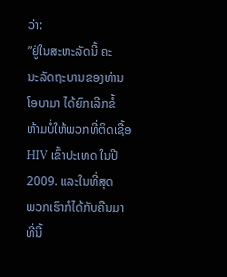ວ່າ:
”ຢູ່ໃນສະຫະລັດນີ້ ຄະ
ນະລັດຖະບານຂອງທ່ານ
ໂອບາມາ ໄດ້ຍົກເລີກຂໍ້
ຫ້າມບໍ່ໃຫ້ພວກທີ່ຕິດເຊື້ອ
HIV ເຂົ້າປະເທດ ໃນປີ
2009. ແລະໃນທີ່ສຸດ
ພວກເຮົາກໍໄດ້ກັບຄືນມາ
ທີ່ນີ້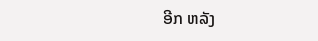ອີກ ຫລັງ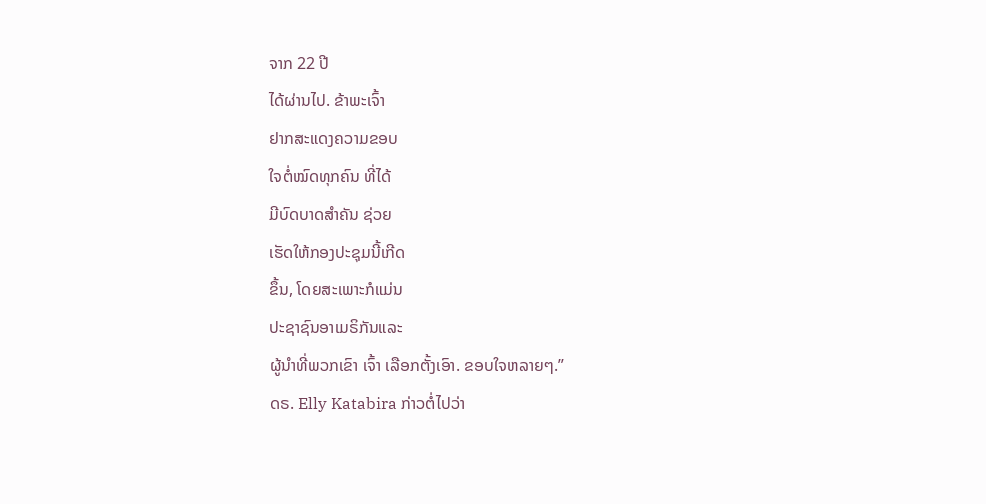ຈາກ 22 ປີ
ໄດ້ຜ່ານໄປ. ຂ້າພະເຈົ້າ
ຢາກສະແດງຄວາມຂອບ
ໃຈຕໍ່ໝົດທຸກຄົນ ທີ່ໄດ້
ມີບົດບາດສໍາຄັນ ຊ່ວຍ
ເຮັດໃຫ້ກອງປະຊຸມນີ້ເກີດ
ຂຶ້ນ, ໂດຍສະເພາະກໍແມ່ນ
ປະຊາຊົນອາເມຣິກັນແລະ
ຜູ້ນໍາທີ່ພວກເຂົາ ເຈົ້າ ເລືອກຕັ້ງເອົາ. ຂອບໃຈຫລາຍໆ.”
ດຣ. Elly Katabira ກ່າວຕໍ່ໄປວ່າ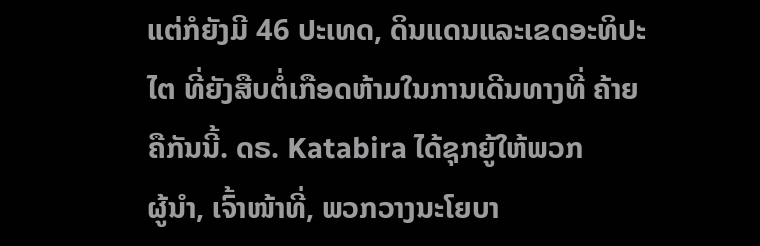ແຕ່ກໍຍັງມີ 46 ປະເທດ, ດິນແດນແລະເຂດອະທິປະໄຕ ທີ່ຍັງສືບຕໍ່ເກືອດຫ້າມໃນການເດີນທາງທີ່ ຄ້າຍຄືກັນນີ້. ດຣ. Katabira ໄດ້ຊຸກຍູ້ໃຫ້ພວກ
ຜູ້ນໍາ, ເຈົ້າໜ້າທີ່, ພວກວາງນະໂຍບາ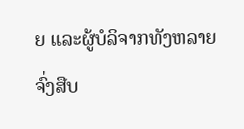ຍ ແລະຜູ້ບໍລິຈາກທັງຫລາຍ ຈົ່ງສືບ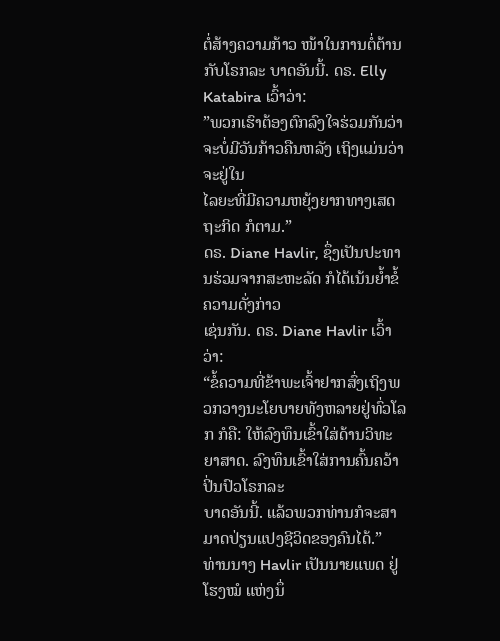ຕໍ່ສ້າງຄວາມກ້າວ ໜ້າໃນການຕໍ່ຕ້ານກັບໂຣກລະ ບາດອັນນີ້. ດຣ. Elly Katabira ເວົ້າວ່າ:
”ພວກເຮົາຕ້ອງຕົກລົງໃຈຮ່ວມກັນວ່າ ຈະບໍ່ມີວັນກ້າວຄືນຫລັງ ເຖິງແມ່ນວ່າຈະຢູ່ໃນ
ໄລຍະທີ່ມີຄວາມຫຍຸ້ງຍາກທາງເສດຖະກິດ ກໍຕາມ.”
ດຣ. Diane Havlir, ຊຶ່ງເປັນປະທານຮ່ວມຈາກສະຫະລັດ ກໍໄດ້ເນ້ນຍໍ້າຂໍ້ຄວາມດັ່ງກ່າວ
ເຊ່ນກັນ. ດຣ. Diane Havlir ເວົ້າວ່າ:
“ຂໍ້ຄວາມທີ່ຂ້າພະເຈົ້າຢາກສົ່ງເຖິງພວກວາງນະໂຍບາຍທັງຫລາຍຢູ່ທົ່ວໂລກ ກໍຄື: ໃຫ້ລົງທຶນເຂົ້າໃສ່ດ້ານວິທະຍາສາດ. ລົງທຶນເຂົ້າໃສ່ການຄົ້ນຄວ້າປິ່ນປົວໂຣກລະ
ບາດອັນນີ້. ແລ້ວພວກທ່ານກໍຈະສາມາດປ່ຽນແປງຊີວິດຂອງຄົນໄດ້.”
ທ່ານນາງ Havlir ເປັນນາຍແພດ ຢູ່ໂຮງໝໍ ແຫ່ງນຶ່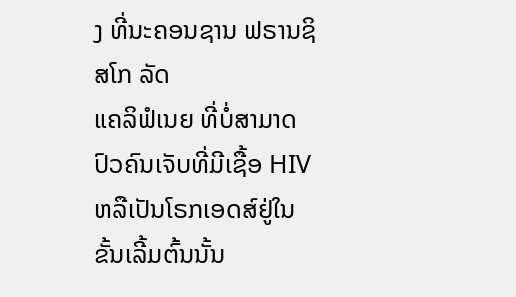ງ ທີ່ນະຄອນຊານ ຟຣານຊິສໂກ ລັດ
ແຄລິຟໍເນຍ ທີ່ບໍ່ສາມາດປົວຄົນເຈັບທີ່ມີເຊື້ອ HIV ຫລືເປັນໂຣກເອດສ໌ຢູ່ໃນຂັ້ນເລີ້ມຕົ້ນນັ້ນ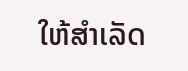ໃຫ້ສໍາເລັດ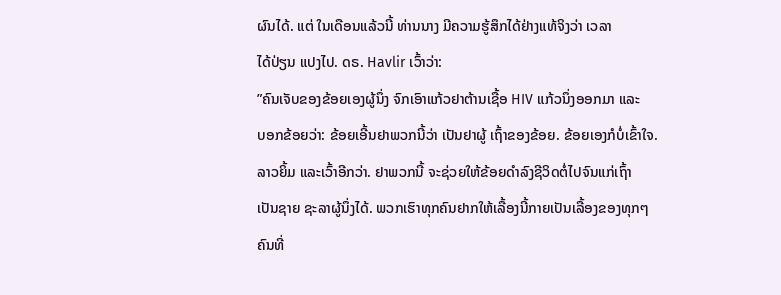ຜົນໄດ້. ແຕ່ ໃນເດືອນແລ້ວນີ້ ທ່ານນາງ ມີຄວາມຮູ້ສຶກໄດ້ຢ່າງແທ້ຈິງວ່າ ເວລາ
ໄດ້ປ່ຽນ ແປງໄປ. ດຣ. Havlir ເວົ້າວ່າ:
”ຄົນເຈັບຂອງຂ້ອຍເອງຜູ້ນຶ່ງ ຈົກເອົາແກ້ວຢາຕ້ານເຊື້ອ HIV ແກ້ວນຶ່ງອອກມາ ແລະ
ບອກຂ້ອຍວ່າ: ຂ້ອຍເອີ້ນຢາພວກນີ້ວ່າ ເປັນຢາຜູ້ ເຖົ້າຂອງຂ້ອຍ. ຂ້ອຍເອງກໍບໍ່ເຂົ້າໃຈ.
ລາວຍິ້ມ ແລະເວົ້າອີກວ່າ. ຢາພວກນີ້ ຈະຊ່ວຍໃຫ້ຂ້ອຍດໍາລົງຊີວິດຕໍ່ໄປຈົນແກ່ເຖົ້າ
ເປັນຊາຍ ຊະລາຜູ້ນຶ່ງໄດ້. ພວກເຮົາທຸກຄົນຢາກໃຫ້ເລື້ອງນີ້ກາຍເປັນເລື້ອງຂອງທຸກໆ
ຄົນທີ່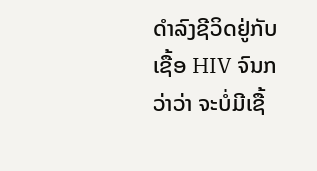ດໍາລົງຊີວິດຢູ່ກັບເຊື້ອ HIV ຈົນກວ່າວ່າ ຈະບໍ່ມີເຊື້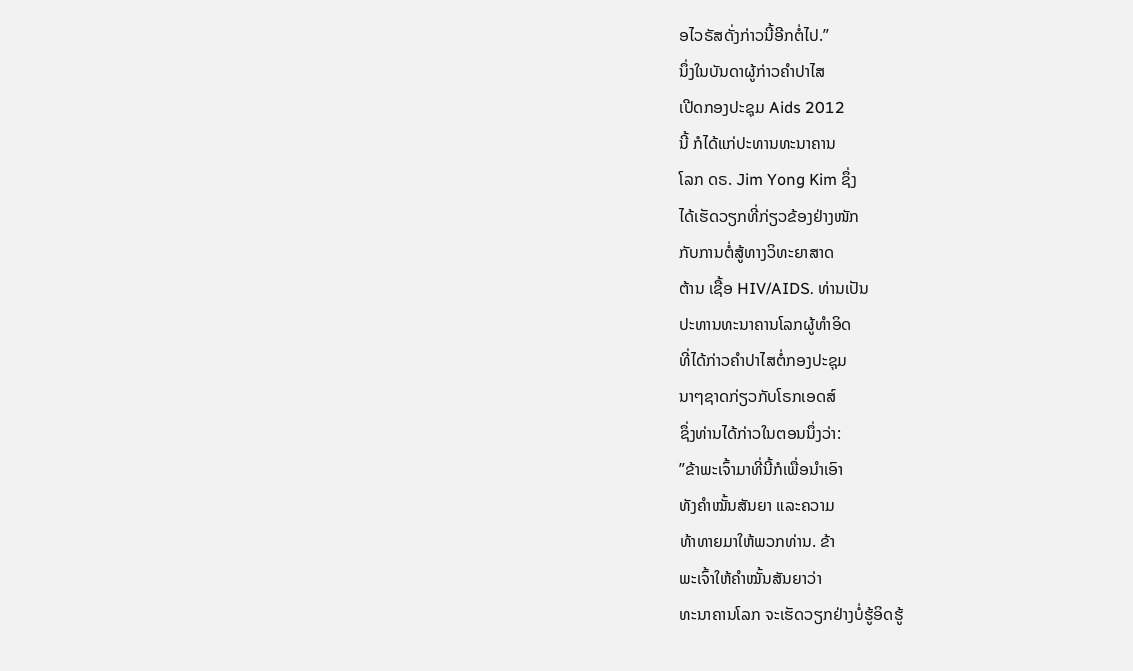ອໄວຣັສດັ່ງກ່າວນີ້ອີກຕໍ່ໄປ.”
ນຶ່ງໃນບັນດາຜູ້ກ່າວຄໍາປາໄສ
ເປີດກອງປະຊຸມ Aids 2012
ນີ້ ກໍໄດ້ແກ່ປະທານທະນາຄານ
ໂລກ ດຣ. Jim Yong Kim ຊຶ່ງ
ໄດ້ເຮັດວຽກທີ່ກ່ຽວຂ້ອງຢ່າງໜັກ
ກັບການຕໍ່ສູ້ທາງວິທະຍາສາດ
ຕ້ານ ເຊື້ອ HIV/AIDS. ທ່ານເປັນ
ປະທານທະນາຄານໂລກຜູ້ທໍາອິດ
ທີ່ໄດ້ກ່າວຄໍາປາໄສຕໍ່ກອງປະຊຸມ
ນາໆຊາດກ່ຽວກັບໂຣກເອດສ໌
ຊຶ່ງທ່ານໄດ້ກ່າວໃນຕອນນຶ່ງວ່າ:
”ຂ້າພະເຈົ້າມາທີ່ນີ້ກໍເພື່ອນໍາເອົາ
ທັງຄໍາໝັ້ນສັນຍາ ແລະຄວາມ
ທ້າທາຍມາໃຫ້ພວກທ່ານ. ຂ້າ
ພະເຈົ້າໃຫ້ຄໍາໝັ້ນສັນຍາວ່າ
ທະນາຄານໂລກ ຈະເຮັດວຽກຢ່າງບໍ່ຮູ້ອິດຮູ້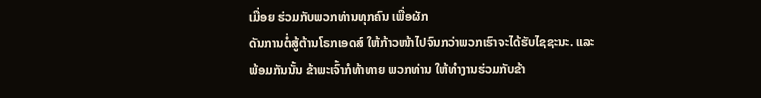ເມື່ອຍ ຮ່ວມກັບພວກທ່ານທຸກຄົນ ເພື່ອຜັກ
ດັນການຕໍ່ສູ້ຕ້ານໂຣກເອດສ໌ ໃຫ້ກ້າວໜ້າໄປຈົນກວ່າພວກເຮົາຈະໄດ້ຮັບໄຊຊະນະ. ແລະ
ພ້ອມກັນນັ້ນ ຂ້າພະເຈົ້າກໍທ້າທາຍ ພວກທ່ານ ໃຫ້ທໍາງານຮ່ວມກັບຂ້າ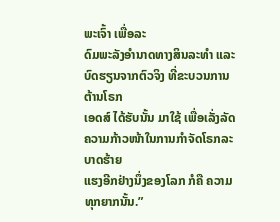ພະເຈົ້າ ເພື່ອລະ
ດົມພະລັງອໍານາດທາງສິນລະທໍາ ແລະບົດຮຽນຈາກຕົວຈິງ ທີ່ຂະບວນການຕ້ານໂຣກ
ເອດສ໌ ໄດ້ຮັບນັ້ນ ມາໃຊ້ ເພື່ອເລັ່ງລັດ ຄວາມກ້າວໜ້າໃນການກໍາຈັດໂຣກລະບາດຮ້າຍ
ແຮງອີກຢ່າງນຶ່ງຂອງໂລກ ກໍຄື ຄວາມທຸກຍາກນັ້ນ.”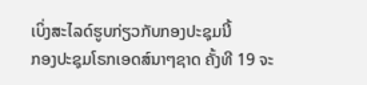ເບິ່ງສະໄລດ໌ຮູບກ່ຽວກັບກອງປະຊຸມນີ້
ກອງປະຊຸມໂຣກເອດສ໌ນາໆຊາດ ຄັ້ງທີ 19 ຈະ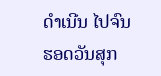ດໍາເນີນ ໄປຈົນ ຮອດວັນສຸກ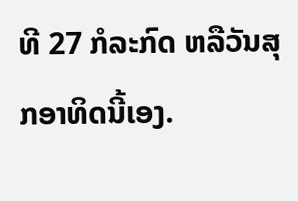ທີ 27 ກໍລະກົດ ຫລືວັນສຸກອາທິດນີ້ເອງ.